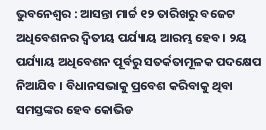ଭୁବନେଶ୍ୱର : ଆସନ୍ତା ମାର୍ଚ୍ଚ ୧୨ ତାରିଖରୁ ବଜେଟ ଅଧିବେଶନର ଦ୍ଵିତୀୟ ପର୍ଯ୍ୟାୟ ଆରମ୍ଭ ହେବ । ୨ୟ ପର୍ଯ୍ୟାୟ ଅଧିବେଶନ ପୂର୍ବରୁ ସତର୍କତାମୂଳକ ପଦକ୍ଷେପ ନିଆଯିବ । ବିଧାନସଭାକୁ ପ୍ରବେଶ କରିବାକୁ ଥିବା ସମସ୍ତଙ୍କର ହେବ କୋଭିଡ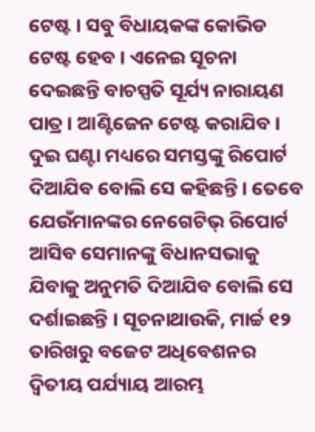ଟେଷ୍ଟ । ସବୁ ବିଧାୟକଙ୍କ କୋଭିଡ ଟେଷ୍ଟ ହେବ । ଏନେଇ ସୂଚନା ଦେଇଛନ୍ତି ବାଚସ୍ପତି ସୂର୍ଯ୍ୟ ନାରାୟଣ ପାତ୍ର । ଆଣ୍ଟିଜେନ ଟେଷ୍ଟ କରାଯିବ । ଦୁଇ ଘଣ୍ଟା ମଧ୍ୟରେ ସମସ୍ତଙ୍କୁ ରିପୋର୍ଟ ଦିଆଯିବ ବୋଲି ସେ କହିଛନ୍ତି । ତେବେ ଯେଉଁମାନଙ୍କର ନେଗେଟିଭ୍ ରିପୋର୍ଟ ଆସିବ ସେମାନଙ୍କୁ ବିଧାନସଭାକୁ ଯିବାକୁ ଅନୁମତି ଦିଆଯିବ ବୋଲି ସେ ଦର୍ଶାଇଛନ୍ତି । ସୂଚନାଥାଉକି, ମାର୍ଚ୍ଚ ୧୨ ତାରିଖରୁ ବଜେଟ ଅଧିବେଶନର ଦ୍ଵିତୀୟ ପର୍ଯ୍ୟାୟ ଆରମ୍ଭ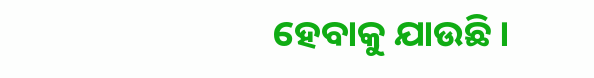ହେବାକୁ ଯାଉଛି ।